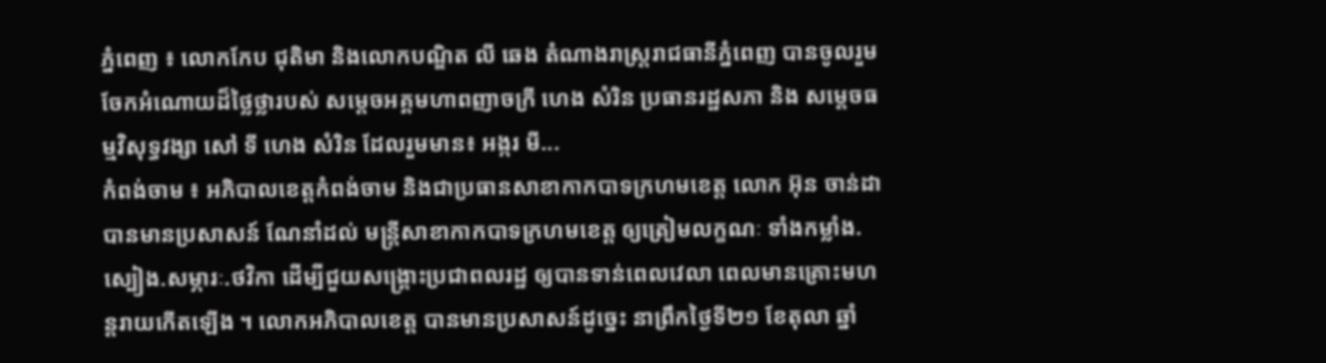ភ្នំពេញ ៖ លោកកែប ជុតិមា និងលោកបណ្ឌិត លី ឆេង តំណាងរាស្ត្ររាជធានីភ្នំពេញ បានចូលរួមចែកអំណោយដ៏ថ្លៃថ្លារបស់ សម្តេចអគ្គមហាពញាចក្រី ហេង សំរិន ប្រធានរដ្ឋសភា និង សម្តេចធម្មវិសុទ្ធវង្សា សៅ ទី ហេង សំរិន ដែលរួមមាន៖ អង្ករ មី...
កំពង់ចាម ៖ អភិបាលខេត្តកំពង់ចាម និងជាប្រធានសាខាកាកបាទក្រហមខេត្ត លោក អ៊ុន ចាន់ដា បានមានប្រសាសន៍ ណែនាំដល់ មន្ត្រីសាខាកាកបាទក្រហមខេត្ត ឲ្យត្រៀមលក្ខណៈ ទាំងកម្លាំង.ស្បៀង.សម្ភារៈ.ថវិកា ដើម្បីជួយសង្គ្រោះប្រជាពលរដ្ឋ ឲ្យបានទាន់ពេលវេលា ពេលមានគ្រោះមហន្តរាយកើតឡើង ។ លោកអភិបាលខេត្ត បានមានប្រសាសន៍ដូច្នេះ នាព្រឹកថ្ងៃទី២១ ខែតុលា ឆ្នាំ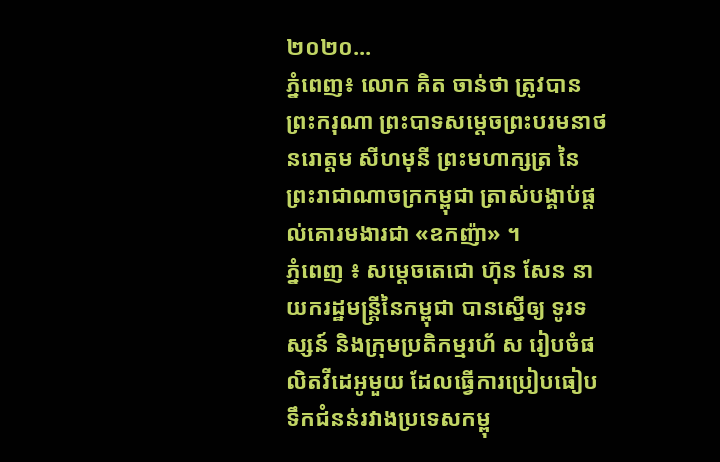២០២០...
ភ្នំពេញ៖ លោក គិត ចាន់ថា ត្រូវបានព្រះករុណា ព្រះបាទសម្ដេចព្រះបរមនាថ នរោត្ដម សីហមុនី ព្រះមហាក្សត្រ នៃព្រះរាជាណាចក្រកម្ពុជា ត្រាស់បង្គាប់ផ្ដល់គោរមងារជា «ឧកញ៉ា» ។
ភ្នំពេញ ៖ សម្ដេចតេជោ ហ៊ុន សែន នាយករដ្ឋមន្ដ្រីនៃកម្ពុជា បានស្នើឲ្យ ទូរទស្សន៍ និងក្រុមប្រតិកម្មរហ័ ស រៀបចំផលិតវីដេអូមួយ ដែលធ្វើការប្រៀបធៀបទឹកជំនន់រវាងប្រទេសកម្ពុ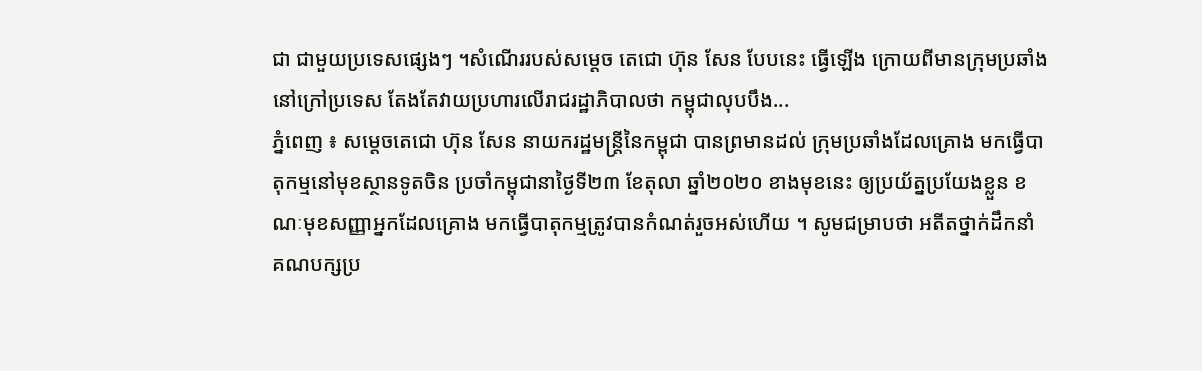ជា ជាមួយប្រទេសផ្សេងៗ ។សំណើររបស់សម្ដេច តេជោ ហ៊ុន សែន បែបនេះ ធ្វើឡើង ក្រោយពីមានក្រុមប្រឆាំងនៅក្រៅប្រទេស តែងតែវាយប្រហារលើរាជរដ្ឋាភិបាលថា កម្ពុជាលុបបឹង...
ភ្នំពេញ ៖ សម្ដេចតេជោ ហ៊ុន សែន នាយករដ្ឋមន្ត្រីនៃកម្ពុជា បានព្រមានដល់ ក្រុមប្រឆាំងដែលគ្រោង មកធ្វើបាតុកម្មនៅមុខស្ថានទូតចិន ប្រចាំកម្ពុជានាថ្ងៃទី២៣ ខែតុលា ឆ្នាំ២០២០ ខាងមុខនេះ ឲ្យប្រយ័ត្នប្រយែងខ្លួន ខណៈមុខសញ្ញាអ្នកដែលគ្រោង មកធ្វើបាតុកម្មត្រូវបានកំណត់រួចអស់ហើយ ។ សូមជម្រាបថា អតីតថ្នាក់ដឹកនាំ គណបក្សប្រ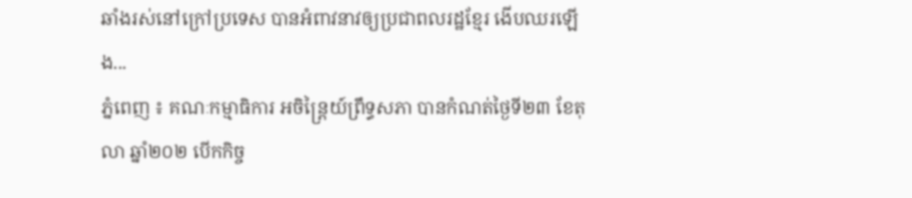ឆាំងរស់នៅក្រៅប្រទេស បានអំពាវនាវឲ្យប្រជាពលរដ្ឋខ្មែរ ងើបឈរឡើង...
ភ្នំពេញ ៖ គណៈកម្មាធិការ អចិន្ត្រៃយ៍ព្រឹទ្ធសភា បានកំណត់ថ្ងៃទី២៣ ខែតុលា ឆ្នាំ២០២ បើកកិច្ច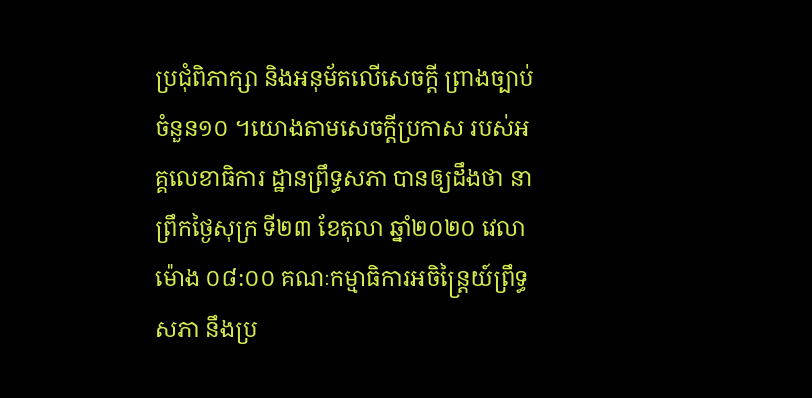ប្រជុំពិភាក្សា និងអនុម័តលើសេចក្តី ព្រាងច្បាប់ចំនួន១០ ។យោងតាមសេចក្តីប្រកាស របស់អគ្គលេខាធិការ ដ្ឋានព្រឹទ្ធសភា បានឲ្យដឹងថា នាព្រឹកថ្ងៃសុក្រ ទី២៣ ខែតុលា ឆ្នាំ២០២០ វេលាម៉ោង ០៨:០០ គណៈកម្មាធិការអចិន្រ្តៃយ៍ព្រឹទ្ធសភា នឹងប្រ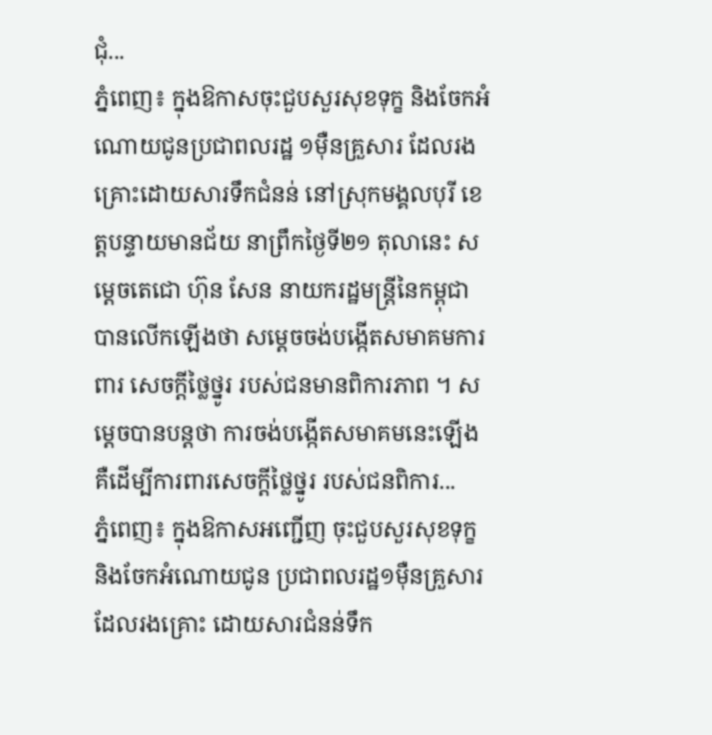ជុំ...
ភ្នំពេញ៖ ក្នុងឱកាសចុះជួបសួរសុខទុក្ខ និងចែកអំណោយជូនប្រជាពលរដ្ឋ ១ម៉ឺនគ្រួសារ ដែលរងគ្រោះដោយសារទឹកជំនន់ នៅស្រុកមង្គលបុរី ខេត្តបន្ទាយមានជ័យ នាព្រឹកថ្ងៃទី២១ តុលានេះ សម្ដេចតេជោ ហ៊ុន សែន នាយករដ្ឋមន្ត្រីនៃកម្ពុជា បានលើកឡើងថា សម្ដេចចង់បង្កើតសមាគមការពារ សេចក្ដីថ្លៃថ្នូរ របស់ជនមានពិការភាព ។ សម្ដេចបានបន្តថា ការចង់បង្កើតសមាគមនេះឡើង គឺដើម្បីការពារសេចក្ដីថ្លៃថ្នូរ របស់ជនពិការ...
ភ្នំពេញ៖ ក្នុងឱកាសអញ្ជើញ ចុះជួបសួរសុខទុក្ខ និងចែកអំណោយជូន ប្រជាពលរដ្ឋ១ម៉ឺនគ្រួសារ ដែលរងគ្រោះ ដោយសារជំនន់ទឹក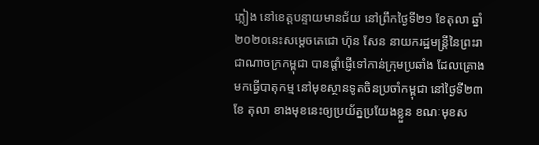ភ្លៀង នៅខេត្តបន្ទាយមានជ័យ នៅព្រឹកថ្ងៃទី២១ ខែតុលា ឆ្នាំ២០២០នេះសម្ដេចតេជោ ហ៊ុន សែន នាយករដ្ឋមន្ត្រីនៃព្រះរាជាណាចក្រកម្ពុជា បានផ្ដាំផ្ញើទៅកាន់ក្រុមប្រឆាំង ដែលគ្រោងមកធ្វើបាតុកម្ម នៅមុខស្ថានទូតចិនប្រចាំកម្ពុជា នៅថ្ងៃទី២៣ ខែ តុលា ខាងមុខនេះឲ្យប្រយ័ត្នប្រយែងខ្លួន ខណៈមុខស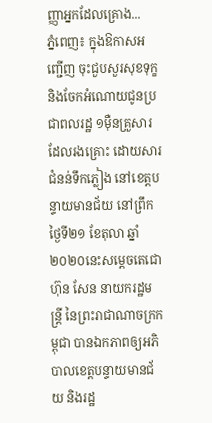ញ្ញាអ្នកដែលគ្រោង...
ភ្នំពេញ៖ ក្នុងឱកាសអញ្ជើញ ចុះជួបសួរសុខទុក្ខ និងចែកអំណោយជូនប្រជាពលរដ្ឋ ១ម៉ឺនគ្រួសារ ដែលរងគ្រោះ ដោយសារជំនន់ទឹកភ្លៀង នៅខេត្តបន្ទាយមានជ័យ នៅព្រឹកថ្ងៃទី២១ ខែតុលា ឆ្នាំ២០២០នេះសម្ដេចតេជោ ហ៊ុន សែន នាយករដ្ឋមន្ត្រី នៃព្រះរាជាណាចក្រកម្ពុជា បានឯកភាពឲ្យអភិបាលខេត្តបន្ទាយមានជ័យ និងរដ្ឋ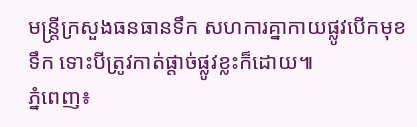មន្រ្តីក្រសួងធនធានទឹក សហការគ្នាកាយផ្លូវបើកមុខទឹក ទោះបីត្រូវកាត់ផ្ដាច់ផ្លូវខ្លះក៏ដោយ៕
ភ្នំពេញ៖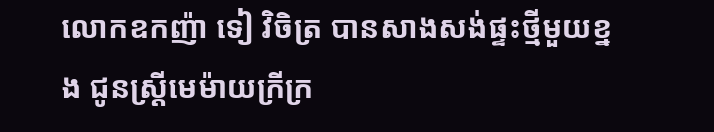លោកឧកញ៉ា ទៀ វិចិត្រ បានសាងសង់ផ្ទះថ្មីមួយខ្នង ជូនស្រ្តីមេម៉ាយក្រីក្រ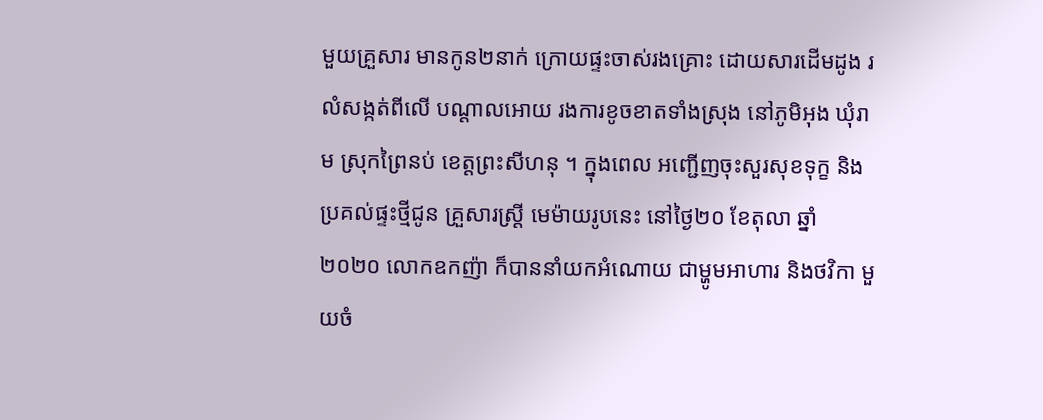មួយគ្រួសារ មានកូន២នាក់ ក្រោយផ្ទះចាស់រងគ្រោះ ដោយសារដើមដូង រលំសង្កត់ពីលើ បណ្តាលអោយ រងការខូចខាតទាំងស្រុង នៅភូមិអុង ឃុំរាម ស្រុកព្រៃនប់ ខេត្តព្រះសីហនុ ។ ក្នុងពេល អញ្ជើញចុះសួរសុខទុក្ខ និងប្រគល់ផ្ទះថ្មីជូន គ្រួសារស្ត្រី មេម៉ាយរូបនេះ នៅថ្ងៃ២០ ខែតុលា ឆ្នាំ២០២០ លោកឧកញ៉ា ក៏បាននាំយកអំណោយ ជាម្ហូមអាហារ និងថវិកា មួយចំ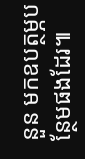នួន មកឧបត្ថម្ភបន្ថែមផងដែរ៕